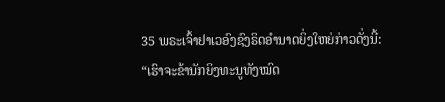35 ພຣະເຈົ້າຢາເວອົງຊົງຣິດອຳນາດຍິ່ງໃຫຍ່ກ່າວດັ່ງນີ້: “ເຮົາຈະຂ້ານັກຍິງທະນູທັງໝົດ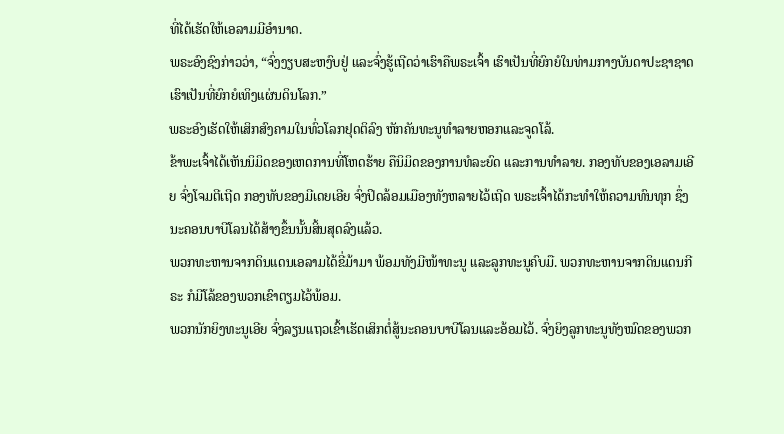ທີ່ໄດ້ເຮັດໃຫ້ເອລາມມີອຳນາດ.
ພຣະອົງຊົງກ່າວວ່າ, “ຈົ່ງງຽບສະຫງົບຢູ່ ແລະຈົ່ງຮູ້ເຖີດວ່າເຮົາຄືພຣະເຈົ້າ ເຮົາເປັນທີ່ຍົກຍໍໃນທ່າມກາງບັນດາປະຊາຊາດ ເຮົາເປັນທີ່ຍົກຍໍເທິງແຜ່ນດິນໂລກ.”
ພຣະອົງເຮັດໃຫ້ເສິກສົງຄາມໃນທົ່ວໂລກຢຸດຕິລົງ ຫັກຄັນທະນູທຳລາຍຫອກແລະຈູດໂລ້.
ຂ້າພະເຈົ້າໄດ້ເຫັນນິມິດຂອງເຫດການທີ່ໂຫດຮ້າຍ ຄືນິມິດຂອງການທໍລະຍົດ ແລະການທຳລາຍ. ກອງທັບຂອງເອລາມເອີຍ ຈົ່ງໂຈມຕີເຖີດ ກອງທັບຂອງມີເດຍເອີຍ ຈົ່ງປິດລ້ອມເມືອງທັງຫລາຍໄວ້ເຖີດ ພຣະເຈົ້າໄດ້ກະທຳໃຫ້ຄວາມທົນທຸກ ຊຶ່ງນະຄອນບາບີໂລນໄດ້ສ້າງຂຶ້ນນັ້ນສິ້ນສຸດລົງແລ້ວ.
ພວກທະຫານຈາກດິນແດນເອລາມໄດ້ຂີ່ມ້າມາ ພ້ອມທັງມີໜ້າທະນູ ແລະລູກທະນູຄົບມື. ພວກທະຫານຈາກດິນແດນກີຣະ ກໍມີໂລ້ຂອງພວກເຂົາຕຽມໄວ້ພ້ອມ.
ພວກນັກຍິງທະນູເອີຍ ຈົ່ງລຽນແຖວເຂົ້າເຮັດເສິກຕໍ່ສູ້ນະຄອນບາບີໂລນແລະອ້ອມໄວ້. ຈົ່ງຍິງລູກທະນູທັງໝົດຂອງພວກ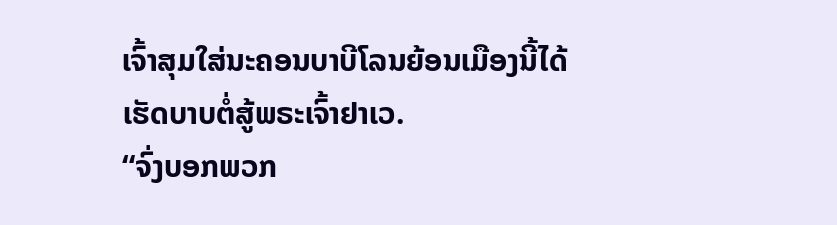ເຈົ້າສຸມໃສ່ນະຄອນບາບີໂລນຍ້ອນເມືອງນີ້ໄດ້ເຮັດບາບຕໍ່ສູ້ພຣະເຈົ້າຢາເວ.
“ຈົ່ງບອກພວກ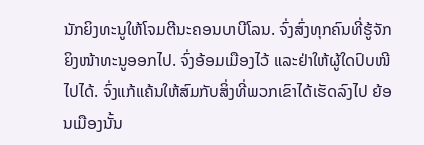ນັກຍິງທະນູໃຫ້ໂຈມຕີນະຄອນບາບີໂລນ. ຈົ່ງສົ່ງທຸກຄົນທີ່ຮູ້ຈັກຍິງໜ້າທະນູອອກໄປ. ຈົ່ງອ້ອມເມືອງໄວ້ ແລະຢ່າໃຫ້ຜູ້ໃດປົບໜີໄປໄດ້. ຈົ່ງແກ້ແຄ້ນໃຫ້ສົມກັບສິ່ງທີ່ພວກເຂົາໄດ້ເຮັດລົງໄປ ຍ້ອນເມືອງນັ້ນ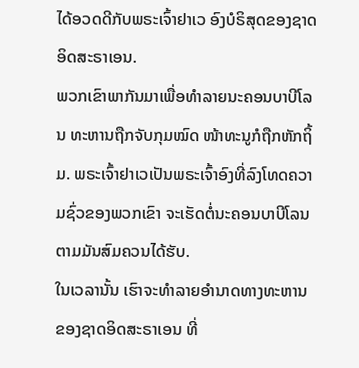ໄດ້ອວດດີກັບພຣະເຈົ້າຢາເວ ອົງບໍຣິສຸດຂອງຊາດອິດສະຣາເອນ.
ພວກເຂົາພາກັນມາເພື່ອທຳລາຍນະຄອນບາບີໂລນ ທະຫານຖືກຈັບກຸມໝົດ ໜ້າທະນູກໍຖືກຫັກຖິ້ມ. ພຣະເຈົ້າຢາເວເປັນພຣະເຈົ້າອົງທີ່ລົງໂທດຄວາມຊົ່ວຂອງພວກເຂົາ ຈະເຮັດຕໍ່ນະຄອນບາບີໂລນຕາມມັນສົມຄວນໄດ້ຮັບ.
ໃນເວລານັ້ນ ເຮົາຈະທຳລາຍອຳນາດທາງທະຫານຂອງຊາດອິດສະຣາເອນ ທີ່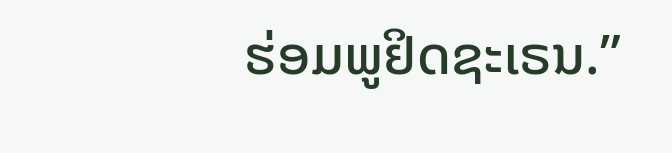ຮ່ອມພູຢິດຊະເຣນ.”